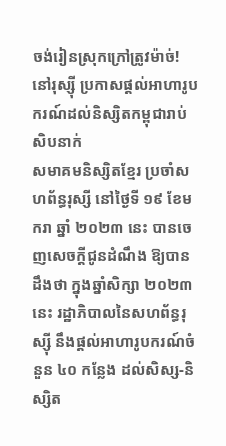ចង់រៀនស្រុកក្រៅត្រូវម៉ាច់! នៅរុស្ស៊ី ប្រកាសផ្ដល់អាហារូបករណ៍ដល់និស្សិតកម្ពុជារាប់សិបនាក់
សមាគមនិស្សិតខ្មែរ ប្រចាំសហព័ន្ធរុស្សី នៅថ្ងៃទី ១៩ ខែមករា ឆ្នាំ ២០២៣ នេះ បានចេញសេចក្ដីជូនដំណឹង ឱ្យបានដឹងថា ក្នុងឆ្នាំសិក្សា ២០២៣ នេះ រដ្ឋាភិបាលនៃសហព័ន្ធរុស្ស៊ី នឹងផ្តល់អាហារូបករណ៍ចំនួន ៤០ កន្លែង ដល់សិស្ស-និស្សិត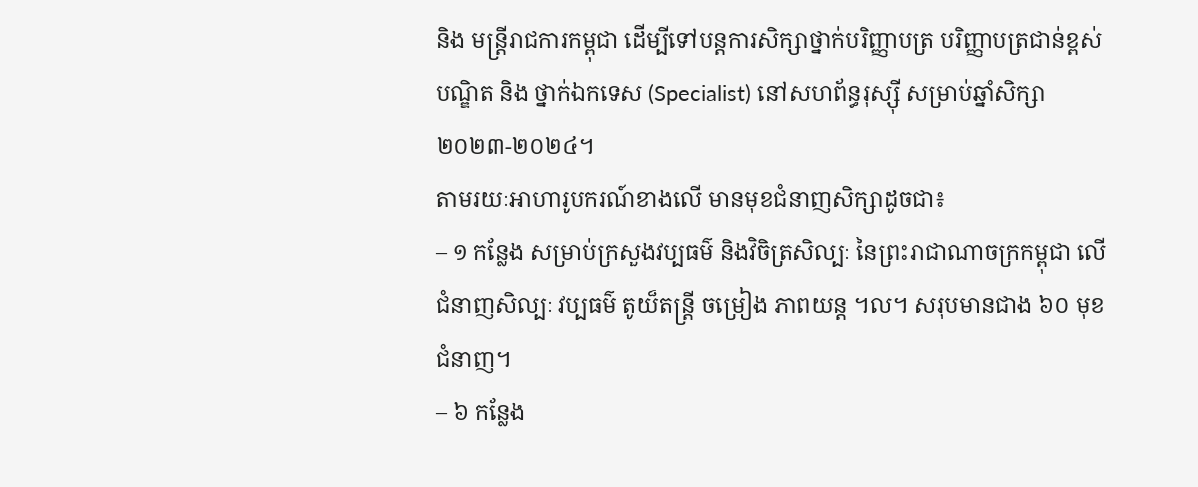និង មន្ត្រីរាជការកម្ពុជា ដើម្បីទៅបន្តការសិក្សាថ្នាក់បរិញ្ញាបត្រ បរិញ្ញាបត្រជាន់ខ្ពស់ បណ្ឌិត និង ថ្នាក់ឯកទេស (Specialist) នៅសហព័ន្ធរុស្ស៊ី សម្រាប់ឆ្នាំសិក្សា ២០២៣-២០២៤។
តាមរយៈអាហារូបករណ៍ខាងលើ មានមុខជំនាញសិក្សាដូចជា៖
– ១ កន្លែង សម្រាប់ក្រសួងវប្បធម៌ និងវិចិត្រសិល្បៈ នៃព្រះរាជាណាចក្រកម្ពុជា លើជំនាញសិល្បៈ វប្បធម៌ តូយ៏តន្ត្រី ចម្រៀង ភាពយន្ត ។ល។ សរុបមានជាង ៦០ មុខជំនាញ។
– ៦ កន្លែង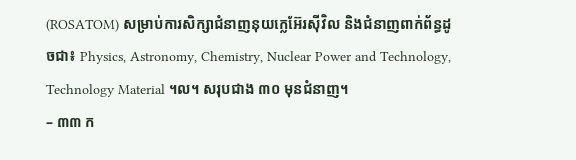(ROSATOM) សម្រាប់ការសិក្សាជំនាញនុយក្លេអ៊ែរស៊ីវិល និងជំនាញពាក់ព័ន្ធដូចជា៖ Physics, Astronomy, Chemistry, Nuclear Power and Technology, Technology Material ។ល។ សរុបជាង ៣០ មុនជំនាញ។
– ៣៣ ក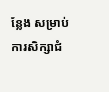ន្លែង សម្រាប់ការសិក្សាជំ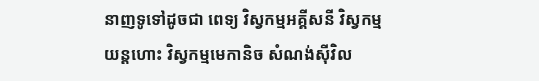នាញទូទៅដូចជា ពេទ្យ វិស្វកម្មអគ្គីសនី វិស្វកម្មយន្តហោះ វិស្វកម្មមេកានិច សំណង់ស៊ីវិល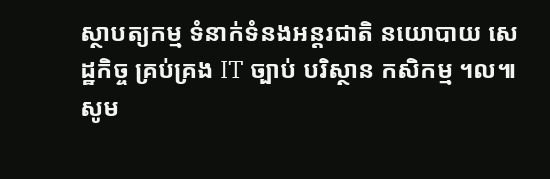ស្ថាបត្យកម្ម ទំនាក់ទំនងអន្តរជាតិ នយោបាយ សេដ្ឋកិច្ច គ្រប់គ្រង IT ច្បាប់ បរិស្ថាន កសិកម្ម ។ល៕
សូម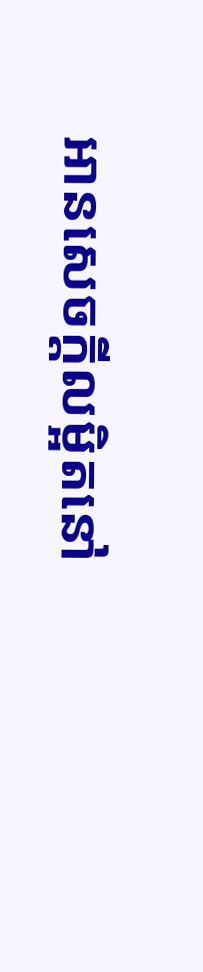អានសេចក្ដីលម្អិតនៅ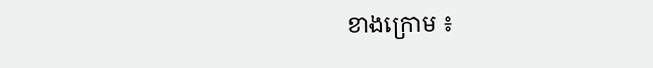ខាងក្រោម ៖